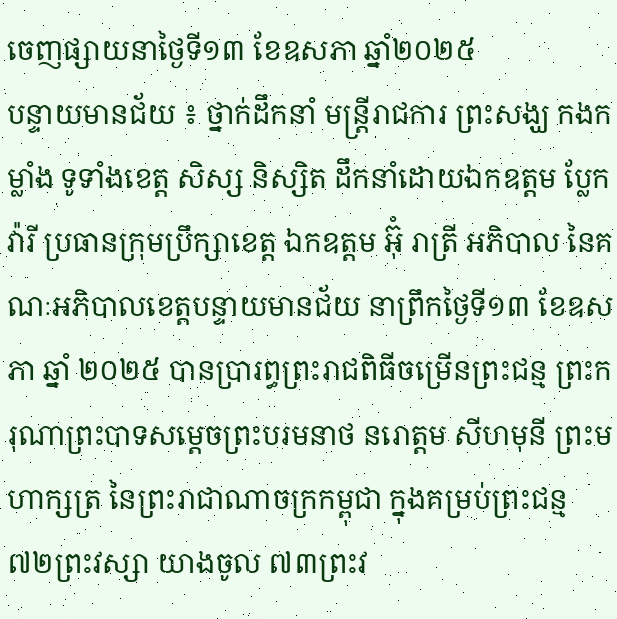ចេញផ្សាយនាថ្ងៃទី១៣ ខែឧសភា ឆ្នាំ២០២៥
បន្ទាយមានជ័យ ៖ ថ្នាក់ដឹកនាំ មន្ត្រីរាជការ ព្រះសង្ឃ កងកម្លាំង ទូទាំងខេត្ត សិស្ស និស្សិត ដឹកនាំដោយឯកឧត្តម ប្លែក វ៉ារី ប្រធានក្រុមប្រឹក្សាខេត្ត ឯកឧត្ដម អ៊ុំ រាត្រី អភិបាល នៃគណៈអភិបាលខេត្តបន្ទាយមានជ័យ នាព្រឹកថ្ងៃទី១៣ ខែឧសភា ឆ្នាំ ២០២៥ បានប្រារព្ធព្រះរាជពិធីចម្រើនព្រះជន្ម ព្រះករុណាព្រះបាទសម្តេចព្រះបរមនាថ នរោត្តម សីហមុនី ព្រះមហាក្សត្រ នៃព្រះរាជាណាចក្រកម្ពុជា ក្នុងគម្រប់ព្រះជន្ម ៧២ព្រះវស្សា យាងចូល ៧៣ព្រះវ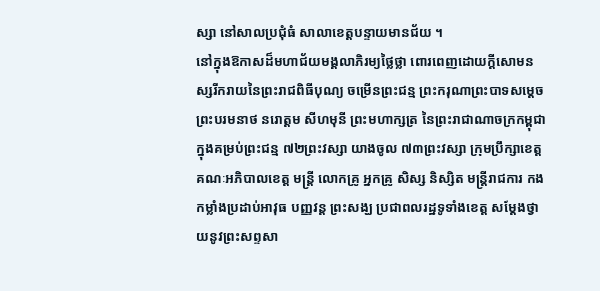ស្សា នៅសាលប្រជុំធំ សាលាខេត្តបន្ទាយមានជ័យ ។
នៅក្នុងឱកាសដ៏មហាជ័យមង្គលាភិរម្យថ្លៃថ្លា ពោរពេញដោយក្តីសោមនស្សរីករាយនៃព្រះរាជពិធីបុណ្យ ចម្រើនព្រះជន្ម ព្រះករុណាព្រះបាទសម្តេចព្រះបរមនាថ នរោត្តម សីហមុនី ព្រះមហាក្សត្រ នៃព្រះរាជាណាចក្រកម្ពុជា ក្នុងគម្រប់ព្រះជន្ម ៧២ព្រះវស្សា យាងចូល ៧៣ព្រះវស្សា ក្រុមប្រឹក្សាខេត្ត គណៈអភិបាលខេត្ត មន្ត្រី លោកគ្រូ អ្នកគ្រូ សិស្ស និស្សិត មន្ត្រីរាជការ កងកម្លាំងប្រដាប់អាវុធ បញ្ញវន្ត ព្រះសង្ឃ ប្រជាពលរដ្ឋទូទាំងខេត្ត សម្តែងថ្វាយនូវព្រះសព្ទសា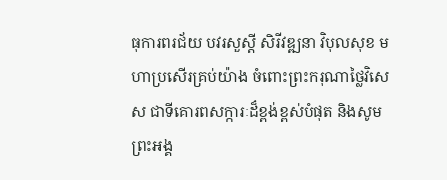ធុការពរជ័យ បវរសួស្តី សិរីវឌ្ឍនា វិបុលសុខ មហាប្រសើរគ្រប់យ៉ាង ចំពោះព្រះករុណាថ្លៃវិសេស ជាទីគោរពសក្ការៈដ៏ខ្ពង់ខ្ពស់បំផុត និងសូមព្រះអង្គ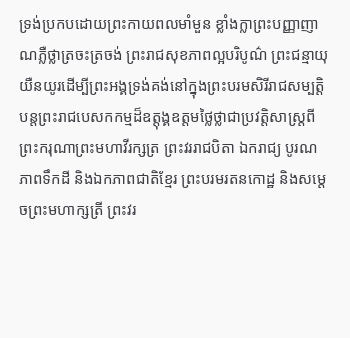ទ្រង់ប្រកបដោយព្រះកាយពលមាំមួន ខ្លាំងក្លាព្រះបញ្ញាញាណភ្លឺថ្លាត្រចះត្រចង់ ព្រះរាជសុខភាពល្អបរិបូណ៌ ព្រះជន្មាយុយឺនយូរដើម្បីព្រះអង្គទ្រង់គង់នៅក្នុងព្រះបរមសិរីរាជសម្បត្តិ បន្តព្រះរាជបេសកកម្មដ៏ឧត្តុង្គឧត្តមថ្លៃថ្លាជាប្រវត្តិសាស្ត្រពីព្រះករុណាព្រះមហាវីរក្សត្រ ព្រះវររាជបិតា ឯករាជ្យ បូរណភាពទឹកដី និងឯកភាពជាតិខ្មែរ ព្រះបរមរតនកោដ្ឋ និងសម្តេចព្រះមហាក្សត្រី ព្រះវរ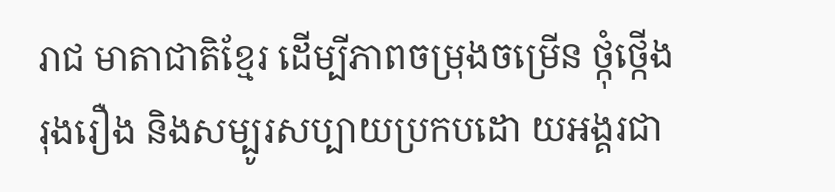រាជ មាតាជាតិខ្មែរ ដើម្បីភាពចម្រុងចម្រើន ថ្កុំថ្កើង រុងរឿង និងសម្បូរសប្បាយប្រកបដោ យអង្គរជា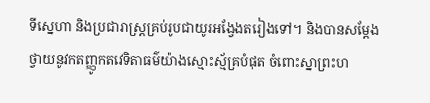ទីស្នេហា និងប្រជារាស្ត្រគ្រប់រូបជាយូរអង្វែងតរៀងទៅ។ និងបានសម្តែងថ្វាយនូវកតញ្ញូកតវេទិតាធម៌យ៉ាងស្មោះស្ម័គ្របំផុត ចំពោះស្នាព្រះហ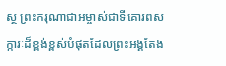ស្ថ ព្រះករុណាជាអម្ចាស់ជាទីគោរពសក្ការៈដ៏ខ្ពង់ខ្ពស់បំផុតដែលព្រះអង្គតែង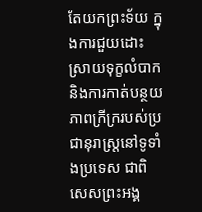តែយកព្រះទ័យ ក្នុងការជួយដោះស្រាយទុក្ខលំបាក និងការកាត់បន្ថយភាពក្រីក្ររបស់ប្រជានុរាស្ត្រនៅទូទាំងប្រទេស ជាពិសេសព្រះអង្គ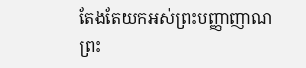តែងតែយកអស់ព្រះបញ្ញាញាណ ព្រះ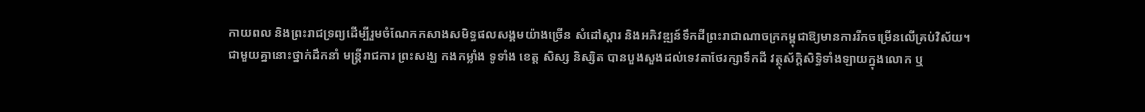កាយពល និងព្រះរាជទ្រព្យដើម្បីរួមចំណែកកសាងសមិទ្ធផលសង្គមយ៉ាងច្រើន សំដៅស្តារ និងអភិវឌ្ឍន៍ទឹកដីព្រះរាជាណាចក្រកម្ពុជាឱ្យមានការរីកចម្រើនលើគ្រប់វិស័យ។
ជាមួយគ្នានោះថ្នាក់ដឹកនាំ មន្ត្រីរាជការ ព្រះសង្ឃ កងកម្លាំង ទូទាំង ខេត្ត សិស្ស និស្សិត បានបួងសួងដល់ទេវតាថែរក្សាទឹកដី វត្ថុស័ក្តិសិទ្ធិទាំងឡាយក្នុងលោក ឬ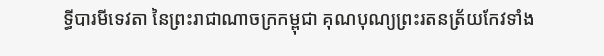ទ្ធីបារមីទេវតា នៃព្រះរាជាណាចក្រកម្ពុជា គុណបុណ្យព្រះរតនត្រ័យកែវទាំង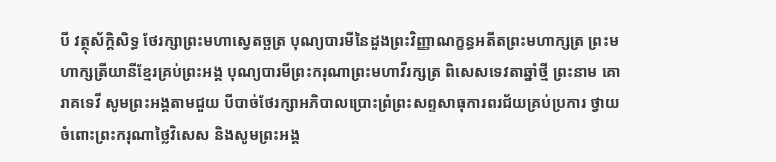បី វត្ថុស័ក្តិសិទ្ធ ថែរក្សាព្រះមហាស្វេតច្ឆត្រ បុណ្យបារមីនៃដួងព្រះវិញ្ញាណក្ខន្ធអតីតព្រះមហាក្សត្រ ព្រះមហាក្សត្រីយានីខ្មែរគ្រប់ព្រះអង្គ បុណ្យបារមីព្រះករុណាព្រះមហាវីរក្សត្រ ពិសេសទេវតាឆ្នាំថ្មី ព្រះនាម គោរាគទេវី សូមព្រះអង្គតាមជួយ បីបាច់ថែរក្សាអភិបាលប្រោះព្រំព្រះសព្ទសាធុការពរជ័យគ្រប់ប្រការ ថ្វាយចំពោះព្រះករុណាថ្លៃវិសេស និងសូមព្រះអង្គ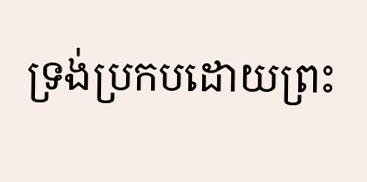ទ្រង់ប្រកបដោយព្រះ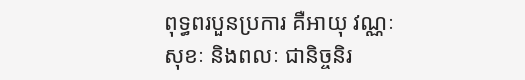ពុទ្ធពរបួនប្រការ គឺអាយុ វណ្ណៈ សុខៈ និងពលៈ ជានិច្ចនិរ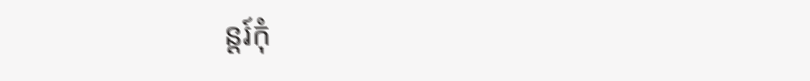ន្តរ៍កុំ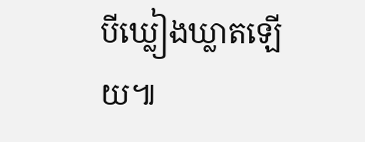បីឃ្លៀងឃ្លាតឡើយ៕